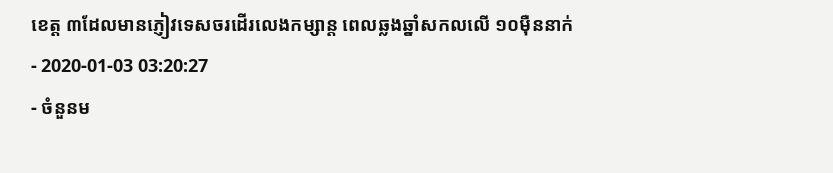ខេត្ត ៣ដែលមានភ្ញៀវទេសចរដើរលេងកម្សាន្ត ពេលឆ្លងឆ្នាំសកលលើ ១០ម៉ឺននាក់
- 2020-01-03 03:20:27
- ចំនួនម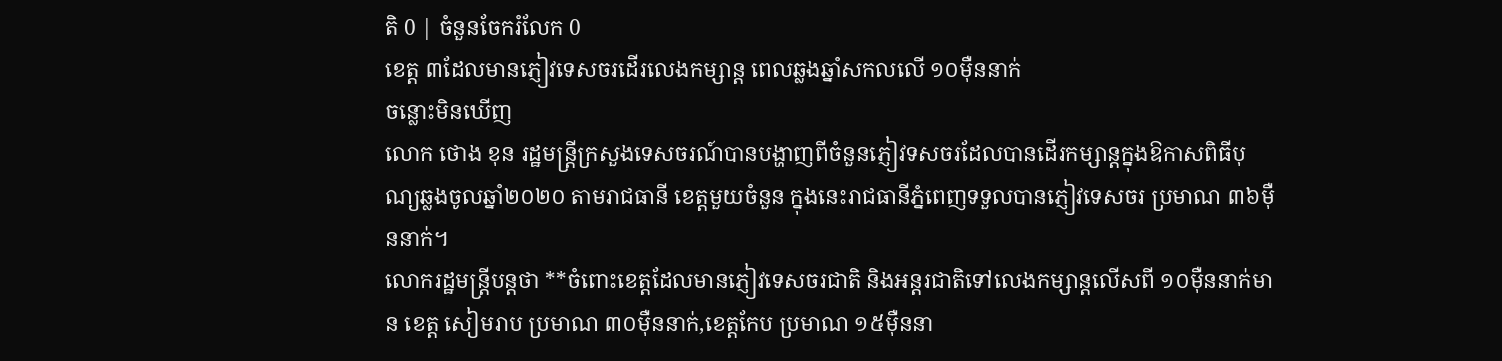តិ 0 | ចំនួនចែករំលែក 0
ខេត្ត ៣ដែលមានភ្ញៀវទេសចរដើរលេងកម្សាន្ត ពេលឆ្លងឆ្នាំសកលលើ ១០ម៉ឺននាក់
ចន្លោះមិនឃើញ
លោក ថោង ខុន រដ្ឋមន្ត្រីក្រសួងទេសចរណ៍បានបង្ហាញពីចំនួនភ្ញៀវទសចរដែលបានដើរកម្សាន្តក្នុងឱកាសពិធីបុណ្យឆ្លងចូលឆ្នាំ២០២០ តាមរាជធានី ខេត្តមួយចំនួន ក្នុងនេះរាជធានីភ្នំពេញទទួលបានភ្ញៀវទេសចរ ប្រមាណ ៣៦ម៉ឺននាក់។
លោករដ្ឋមន្ត្រីបន្តថា **ចំពោះខេត្តដែលមានភ្ញៀវទេសចរជាតិ និងអន្តរជាតិទៅលេងកម្សាន្តលើសពី ១០ម៉ឺននាក់មាន ខេត្ត សៀមរាប ប្រមាណ ៣០ម៉ឺននាក់,ខេត្តកែប ប្រមាណ ១៥ម៉ឺននា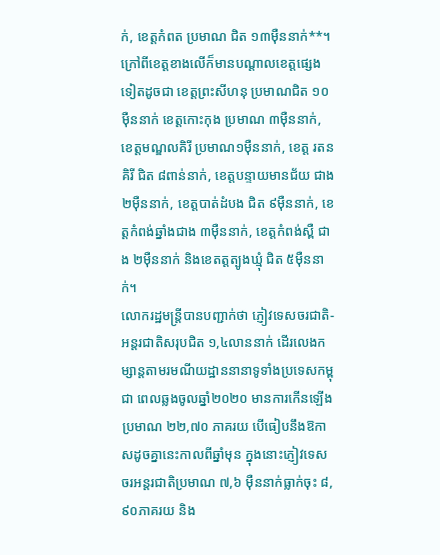ក់, ខេត្តកំពត ប្រមាណ ជិត ១៣ម៉ឺននាក់**។
ក្រៅពីខេត្តខាងលើក៏មានបណ្ដាលខេត្តផ្សេងទៀតដូចជា ខេត្តព្រះសីហនុ ប្រមាណជិត ១០ម៉ឺននាក់ ខេត្តកោះកុង ប្រមាណ ៣ម៉ឺននាក់, ខេត្តមណ្ឌលគិរី ប្រមាណ១ម៉ឺននាក់, ខេត្ត រតនគិរី ជិត ៨ពាន់នាក់, ខេត្តបន្ទាយមានជ័យ ជាង ២ម៉ឺននាក់, ខេត្តបាត់ដំបង ជិត ៩ម៉ឺននាក់, ខេត្តកំពង់ឆ្នាំងជាង ៣ម៉ឺននាក់, ខេត្តកំពង់ស្ពឺ ជាង ២ម៉ឺននាក់ និងខេតត្តត្បូងឃ្មុំ ជិត ៥ម៉ឺននាក់។
លោករដ្ឋមន្ត្រីបានបញ្ជាក់ថា ភ្ញៀវទេសចរជាតិ-អន្តរជាតិសរុបជិត ១,៤លាននាក់ ដើរលេងកម្សាន្តតាមរមណីយដ្ឋាននានាទូទាំងប្រទេសកម្ពុជា ពេលឆ្លងចូលឆ្នាំ២០២០ មានការកើនឡើងប្រមាណ ២២,៧០ ភាគរយ បើធៀបនឹងឱកាសដូចគ្នានេះកាលពីឆ្នាំមុន ក្នុងនោះភ្ញៀវទេសចរអន្តរជាតិប្រមាណ ៧,៦ ម៉ឺននាក់ធ្លាក់ចុះ ៨,៩០ភាគរយ និង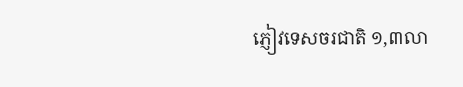ភ្ញៀវទេសចរជាតិ ១,៣លា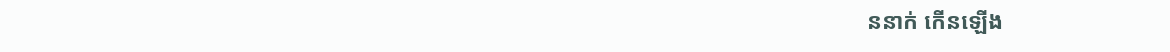ននាក់ កើនឡើង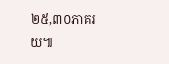២៥,៣០ភាគរយ៕